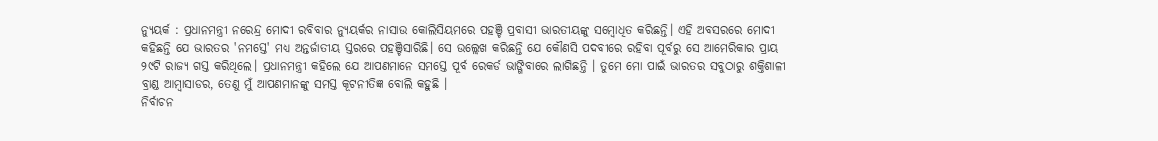ନ୍ୟୁୟର୍କ : ପ୍ରଧାନମନ୍ତ୍ରୀ ନରେନ୍ଦ୍ର ମୋଦୀ ରବିବାର ନ୍ୟୁୟର୍କର ନାସାଉ କୋଲିସିୟମରେ ପହଞ୍ଚି ପ୍ରବାସୀ ଭାରତୀୟଙ୍କୁ ସମ୍ବୋଧିତ କରିଛନ୍ତି। ଏହି ଅବସରରେ ମୋଦୀ କହିଛନ୍ତି ଯେ ଭାରତର 'ନମସ୍ତେ' ମଧ୍ୟ ଅନ୍ତର୍ଜାତୀୟ ସ୍ତରରେ ପହଞ୍ଚିସାରିଛି। ସେ ଉଲ୍ଲେଖ କରିଛନ୍ତି ଯେ କୌଣସି ପଦବୀରେ ରହିବା ପୂର୍ବରୁ ସେ ଆମେରିକାର ପ୍ରାୟ ୨୯ଟି ରାଜ୍ୟ ଗସ୍ତ କରିଥିଲେ। ପ୍ରଧାନମନ୍ତ୍ରୀ କହିଲେ ଯେ ଆପଣମାନେ ସମସ୍ତେ ପୂର୍ବ ରେକର୍ଡ ଭାଙ୍ଗିବାରେ ଲାଗିଛନ୍ତି । ତୁମେ ମୋ ପାଇଁ ଭାରତର ସବୁଠାରୁ ଶକ୍ତିଶାଳୀ ବ୍ରାଣ୍ଡ ଆମ୍ବାସାଡର, ତେଣୁ ମୁଁ ଆପଣମାନଙ୍କୁ ସମସ୍ତ କୂଟନୀତିଜ୍ଞ ବୋଲି କହୁଛି ।
ନିର୍ବାଚନ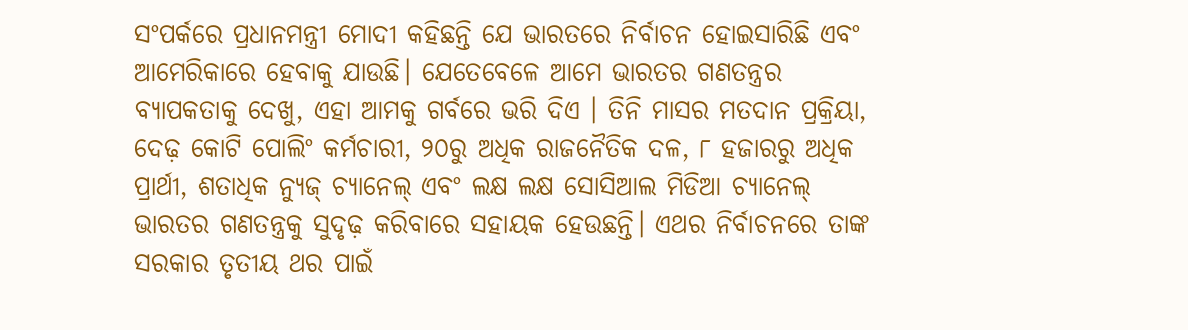ସଂପର୍କରେ ପ୍ରଧାନମନ୍ତ୍ରୀ ମୋଦୀ କହିଛନ୍ତି ଯେ ଭାରତରେ ନିର୍ବାଚନ ହୋଇସାରିଛି ଏବଂ ଆମେରିକାରେ ହେବାକୁ ଯାଉଛି। ଯେତେବେଳେ ଆମେ ଭାରତର ଗଣତନ୍ତ୍ରର ବ୍ୟାପକତାକୁ ଦେଖୁ, ଏହା ଆମକୁ ଗର୍ବରେ ଭରି ଦିଏ । ତିନି ମାସର ମତଦାନ ପ୍ରକ୍ରିୟା, ଦେଢ଼ କୋଟି ପୋଲିଂ କର୍ମଚାରୀ, ୨୦ରୁ ଅଧିକ ରାଜନୈତିକ ଦଳ, ୮ ହଜାରରୁ ଅଧିକ ପ୍ରାର୍ଥୀ, ଶତାଧିକ ନ୍ୟୁଜ୍ ଚ୍ୟାନେଲ୍ ଏବଂ ଲକ୍ଷ ଲକ୍ଷ ସୋସିଆଲ ମିଡିଆ ଚ୍ୟାନେଲ୍ ଭାରତର ଗଣତନ୍ତ୍ରକୁ ସୁଦୃଢ଼ କରିବାରେ ସହାୟକ ହେଉଛନ୍ତି। ଏଥର ନିର୍ବାଚନରେ ତାଙ୍କ ସରକାର ତୃତୀୟ ଥର ପାଇଁ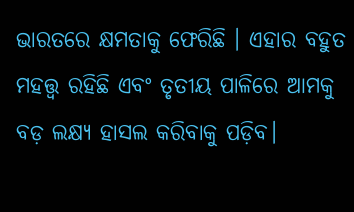ଭାରତରେ କ୍ଷମତାକୁ ଫେରିଛି । ଏହାର ବହୁତ ମହତ୍ତ୍ୱ ରହିଛି ଏବଂ ତୃତୀୟ ପାଳିରେ ଆମକୁ ବଡ଼ ଲକ୍ଷ୍ୟ ହାସଲ କରିବାକୁ ପଡ଼ିବ।